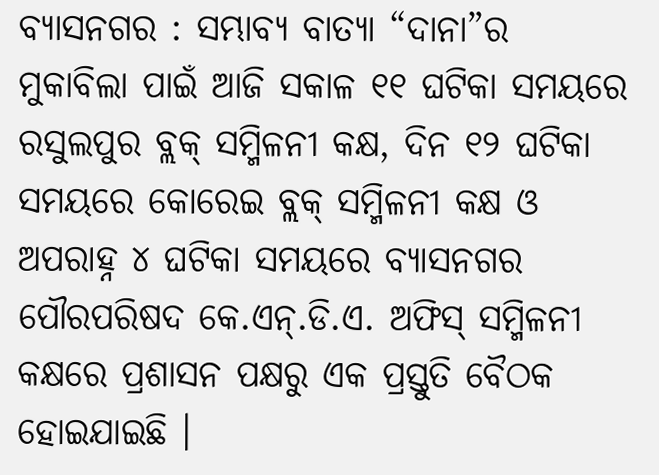ବ୍ୟାସନଗର : ସମ୍ଭାବ୍ୟ ବାତ୍ୟା “ଦାନା”ର ମୁକାବିଲା ପାଇଁ ଆଜି ସକାଳ ୧୧ ଘଟିକା ସମୟରେ ରସୁଲପୁର ବ୍ଲକ୍ ସମ୍ମିଳନୀ କକ୍ଷ, ଦିନ ୧୨ ଘଟିକା ସମୟରେ କୋରେଇ ବ୍ଲକ୍ ସମ୍ମିଳନୀ କକ୍ଷ ଓ ଅପରାହ୍ନ ୪ ଘଟିକା ସମୟରେ ବ୍ୟାସନଗର ପୌରପରିଷଦ କେ.ଏନ୍.ଡି.ଏ. ଅଫିସ୍ ସମ୍ମିଳନୀ କକ୍ଷରେ ପ୍ରଶାସନ ପକ୍ଷରୁ ଏକ ପ୍ରସ୍ତୁତି ବୈଠକ ହୋଇଯାଇଛି ।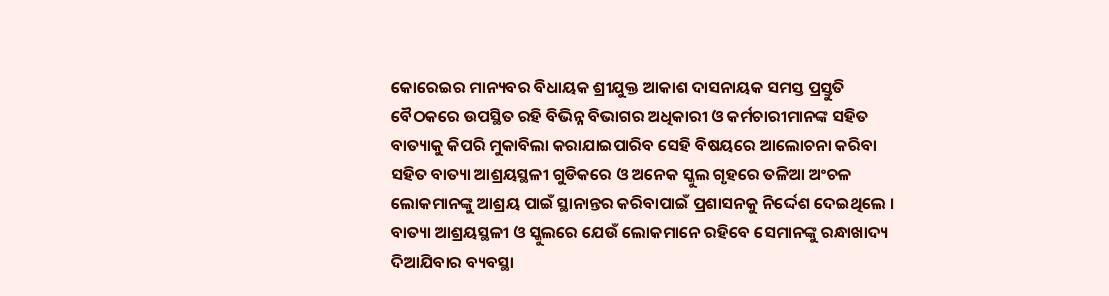କୋରେଇର ମାନ୍ୟବର ବିଧାୟକ ଶ୍ରୀଯୁକ୍ତ ଆକାଶ ଦାସନାୟକ ସମସ୍ତ ପ୍ରସ୍ତୁତି ବୈଠକରେ ଉପସ୍ଥିତ ରହି ବିଭିନ୍ନ ବିଭାଗର ଅଧିକାରୀ ଓ କର୍ମଚାରୀମାନଙ୍କ ସହିତ ବାତ୍ୟାକୁ କିପରି ମୁକାବିଲା କରାଯାଇପାରିବ ସେହି ବିଷୟରେ ଆଲୋଚନା କରିବା ସହିତ ବାତ୍ୟା ଆଶ୍ରୟସ୍ଥଳୀ ଗୁଡିକରେ ଓ ଅନେକ ସ୍କୁଲ ଗୃହରେ ତଳିଆ ଅଂଚଳ ଲୋକମାନଙ୍କୁ ଆଶ୍ରୟ ପାଇଁ ସ୍ଥାନାନ୍ତର କରିବାପାଇଁ ପ୍ରଶାସନକୁ ନିର୍ଦ୍ଦେଶ ଦେଇଥିଲେ । ବାତ୍ୟା ଆଶ୍ରୟସ୍ଥଳୀ ଓ ସ୍କୁଲରେ ଯେଉଁ ଲୋକମାନେ ରହିବେ ସେମାନଙ୍କୁ ରନ୍ଧାଖାଦ୍ୟ ଦିଆଯିବାର ବ୍ୟବସ୍ଥା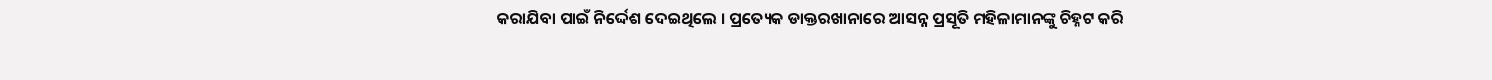କରାଯିବା ପାଇଁ ନିର୍ଦ୍ଦେଶ ଦେଇଥିଲେ । ପ୍ରତ୍ୟେକ ଡାକ୍ତରଖାନାରେ ଆସନ୍ନ ପ୍ରସୂତି ମହିଳାମାନଙ୍କୁ ଚିହ୍ନଟ କରି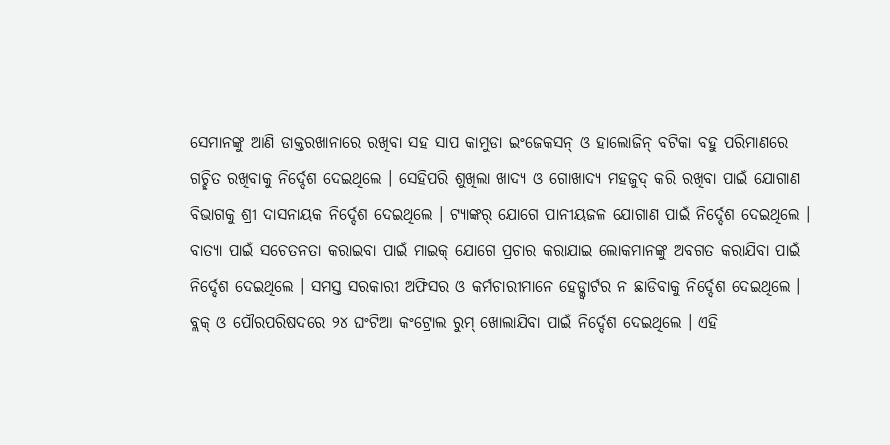ସେମାନଙ୍କୁ ଆଣି ଡାକ୍ତରଖାନାରେ ରଖିବା ସହ ସାପ କାମୁଡା ଇଂଜେକସନ୍ ଓ ହାଲୋଜିନ୍ ବଟିକା ବହୁ ପରିମାଣରେ ଗଚ୍ଛିତ ରଖିବାକୁ ନିର୍ଦ୍ଦେଶ ଦେଇଥିଲେ । ସେହିପରି ଶୁଖିଲା ଖାଦ୍ୟ ଓ ଗୋଖାଦ୍ୟ ମହଜୁଦ୍ କରି ରଖିବା ପାଇଁ ଯୋଗାଣ ବିଭାଗକୁ ଶ୍ରୀ ଦାସନାୟକ ନିର୍ଦ୍ଦେଶ ଦେଇଥିଲେ । ଟ୍ୟାଙ୍କର୍ ଯୋଗେ ପାନୀୟଜଳ ଯୋଗାଣ ପାଇଁ ନିର୍ଦ୍ଦେଶ ଦେଇଥିଲେ । ବାତ୍ୟା ପାଇଁ ସଚେତନତା କରାଇବା ପାଇଁ ମାଇକ୍ ଯୋଗେ ପ୍ରଚାର କରାଯାଇ ଲୋକମାନଙ୍କୁ ଅବଗତ କରାଯିବା ପାଇଁ ନିର୍ଦ୍ଦେଶ ଦେଇଥିଲେ । ସମସ୍ତ ସରକାରୀ ଅଫିସର ଓ କର୍ମଚାରୀମାନେ ହେଡ୍କ୍ୱାର୍ଟର ନ ଛାଡିବାକୁ ନିର୍ଦ୍ଦେଶ ଦେଇଥିଲେ । ବ୍ଲକ୍ ଓ ପୌରପରିଷଦରେ ୨୪ ଘଂଟିଆ କଂଟ୍ରୋଲ ରୁମ୍ ଖୋଲାଯିବା ପାଇଁ ନିର୍ଦ୍ଦେଶ ଦେଇଥିଲେ । ଏହି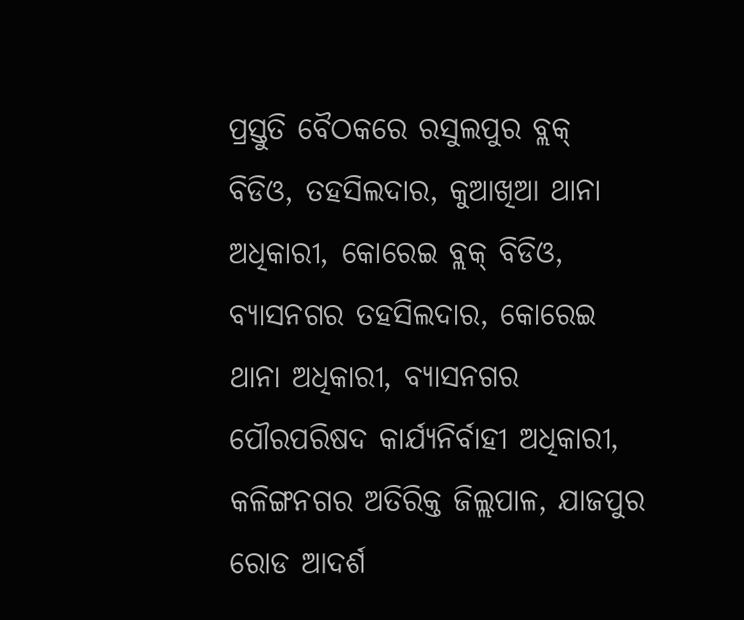ପ୍ରସ୍ତୁତି ବୈଠକରେ ରସୁଲପୁର ବ୍ଲକ୍ ବିଡିଓ, ତହସିଲଦାର, କୁଆଖିଆ ଥାନା ଅଧିକାରୀ, କୋରେଇ ବ୍ଲକ୍ ବିଡିଓ, ବ୍ୟାସନଗର ତହସିଲଦାର, କୋରେଇ ଥାନା ଅଧିକାରୀ, ବ୍ୟାସନଗର ପୌରପରିଷଦ କାର୍ଯ୍ୟନିର୍ବାହୀ ଅଧିକାରୀ, କଳିଙ୍ଗନଗର ଅତିରିକ୍ତ ଜିଲ୍ଲପାଳ, ଯାଜପୁର ରୋଡ ଆଦର୍ଶ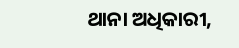ଥାନା ଅଧିକାରୀ,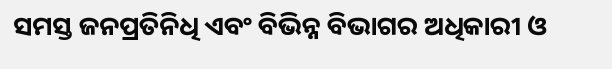ସମସ୍ତ ଜନପ୍ରତିନିଧି ଏବଂ ବିଭିନ୍ନ ବିଭାଗର ଅଧିକାରୀ ଓ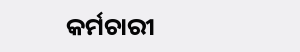କର୍ମଚାରୀ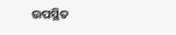ଉପସ୍ଥିତ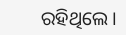ରହିଥିଲେ ।